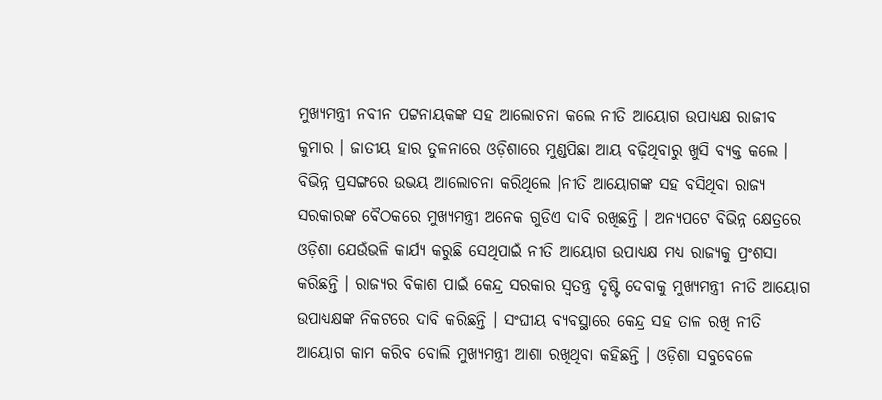ମୁଖ୍ୟମନ୍ତ୍ରୀ ନବୀନ ପଟ୍ଟନାୟକଙ୍କ ସହ ଆଲୋଚନା କଲେ ନୀତି ଆୟୋଗ ଉପାଧ୍ୟକ୍ଷ ରାଜୀବ କୁମାର । ଜାତୀୟ ହାର ତୁଳନାରେ ଓଡ଼ିଶାରେ ମୁଣ୍ଡପିଛା ଆୟ ବଢ଼ିଥିବାରୁ ଖୁସି ବ୍ୟକ୍ତ କଲେ । ବିଭିନ୍ନ ପ୍ରସଙ୍ଗରେ ଉଭୟ ଆଲୋଚନା କରିଥିଲେ ।ନୀତି ଆୟୋଗଙ୍କ ସହ ବସିଥିବା ରାଜ୍ୟ ସରକାରଙ୍କ ବୈଠକରେ ମୁଖ୍ୟମନ୍ତ୍ରୀ ଅନେକ ଗୁଡିଏ ଦାବି ରଖିଛନ୍ତି । ଅନ୍ୟପଟେ ବିଭିନ୍ନ କ୍ଷେତ୍ରରେ ଓଡ଼ିଶା ଯେଉଁଭଳି କାର୍ଯ୍ୟ କରୁଛି ସେଥିପାଇଁ ନୀତି ଆୟୋଗ ଉପାଧ୍ୟକ୍ଷ ମଧ୍ୟ ରାଜ୍ୟକୁ ପ୍ରଂଶସା କରିଛନ୍ତି । ରାଜ୍ୟର ବିକାଶ ପାଇଁ କେନ୍ଦ୍ର ସରକାର ସ୍ବତନ୍ତ୍ର ଦୃଷ୍ଟି ଦେବାକୁ ମୁଖ୍ୟମନ୍ତ୍ରୀ ନୀତି ଆୟୋଗ ଉପାଧ୍ୟକ୍ଷଙ୍କ ନିକଟରେ ଦାବି କରିଛନ୍ତି । ସଂଘୀୟ ବ୍ୟବସ୍ଥାରେ କେନ୍ଦ୍ର ସହ ତାଳ ରଖି ନୀତି ଆୟୋଗ କାମ କରିବ ବୋଲି ମୁଖ୍ୟମନ୍ତ୍ରୀ ଆଶା ରଖିଥିବା କହିଛନ୍ତି । ଓଡ଼ିଶା ସବୁବେଳେ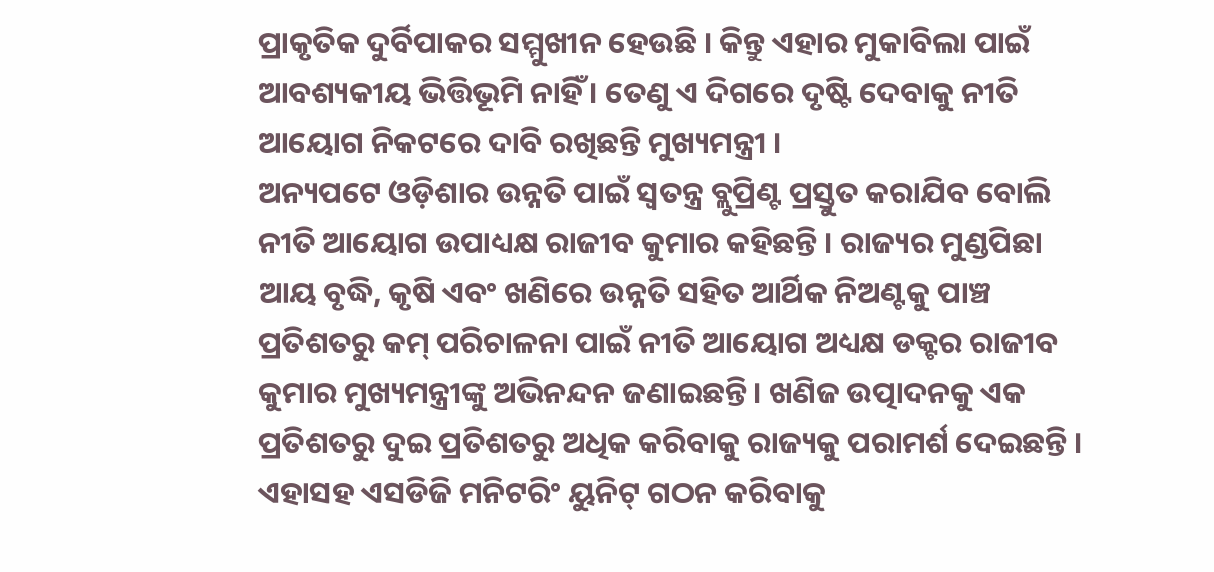ପ୍ରାକୃତିକ ଦୁର୍ବିପାକର ସମ୍ମୁଖୀନ ହେଉଛି । କିନ୍ତୁ ଏହାର ମୁକାବିଲା ପାଇଁ ଆବଶ୍ୟକୀୟ ଭିତ୍ତିଭୂମି ନାହିଁ । ତେଣୁ ଏ ଦିଗରେ ଦୃଷ୍ଟି ଦେବାକୁ ନୀତି ଆୟୋଗ ନିକଟରେ ଦାବି ରଖିଛନ୍ତି ମୁଖ୍ୟମନ୍ତ୍ରୀ ।
ଅନ୍ୟପଟେ ଓଡ଼ିଶାର ଉନ୍ନତି ପାଇଁ ସ୍ୱତନ୍ତ୍ର ବ୍ଲୁପ୍ରିଣ୍ଟ ପ୍ରସ୍ତୁତ କରାଯିବ ବୋଲି ନୀତି ଆୟୋଗ ଉପାଧ୍ୟକ୍ଷ ରାଜୀବ କୁମାର କହିଛନ୍ତି । ରାଜ୍ୟର ମୁଣ୍ଡପିଛା ଆୟ ବୃଦ୍ଧି, କୃଷି ଏବଂ ଖଣିରେ ଉନ୍ନତି ସହିତ ଆର୍ଥିକ ନିଅଣ୍ଟକୁ ପାଞ୍ଚ ପ୍ରତିଶତରୁ କମ୍ ପରିଚାଳନା ପାଇଁ ନୀତି ଆୟୋଗ ଅଧ୍ୟକ୍ଷ ଡକ୍ଟର ରାଜୀବ କୁମାର ମୁଖ୍ୟମନ୍ତ୍ରୀଙ୍କୁ ଅଭିନନ୍ଦନ ଜଣାଇଛନ୍ତି। ଖଣିଜ ଉତ୍ପାଦନକୁ ଏକ ପ୍ରତିଶତରୁ ଦୁଇ ପ୍ରତିଶତରୁ ଅଧିକ କରିବାକୁ ରାଜ୍ୟକୁ ପରାମର୍ଶ ଦେଇଛନ୍ତି । ଏହାସହ ଏସଡିଜି ମନିଟରିଂ ୟୁନିଟ୍ ଗଠନ କରିବାକୁ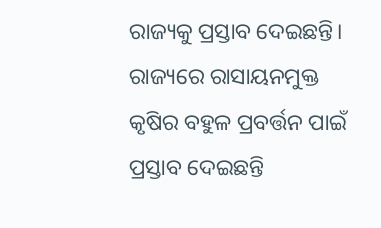ରାଜ୍ୟକୁ ପ୍ରସ୍ତାବ ଦେଇଛନ୍ତି। ରାଜ୍ୟରେ ରାସାୟନମୁକ୍ତ କୃଷିର ବହୁଳ ପ୍ରବର୍ତ୍ତନ ପାଇଁ ପ୍ରସ୍ତାବ ଦେଇଛନ୍ତି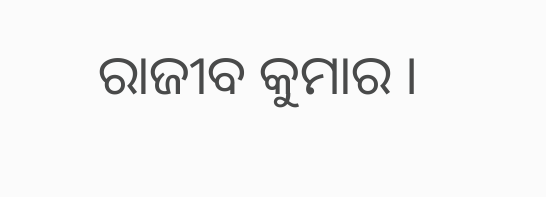ରାଜୀବ କୁମାର ।